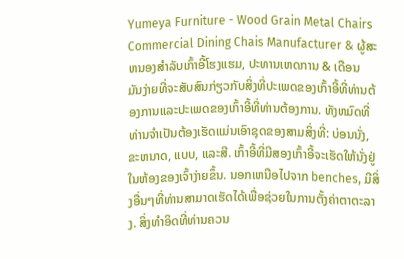Yumeya Furniture - Wood Grain Metal Chairs Commercial Dining Chais Manufacturer & ຜູ້ສະຫນອງສໍາລັບເກົ້າອີ້ໂຮງແຮມ, ປະທານເຫດການ & ເດືອນ
ມັນງ່າຍທີ່ຈະສັບສົນກ່ຽວກັບສິ່ງທີ່ປະເພດຂອງເກົ້າອີ້ທີ່ທ່ານຕ້ອງການແລະປະເພດຂອງເກົ້າອີ້ທີ່ທ່ານຕ້ອງການ. ທັງຫມົດທີ່ທ່ານຈໍາເປັນຕ້ອງເຮັດແມ່ນເອົາຊຸດຂອງສາມສິ່ງທີ່: ບ່ອນນັ່ງ, ຂະຫນາດ, ແບບ, ແລະສີ. ເກົ້າອີ້ທີ່ມີສອງເກົ້າອີ້ຈະເຮັດໃຫ້ນັ່ງຢູ່ໃນຫ້ອງຂອງເຈົ້າງ່າຍຂຶ້ນ. ນອກເຫນືອໄປຈາກ benches, ມີສິ່ງອື່ນໆທີ່ທ່ານສາມາດເຮັດໄດ້ເພື່ອຊ່ວຍໃນການຕັ້ງຄ່າຕາຕະລາງ. ສິ່ງທໍາອິດທີ່ທ່ານຄວນ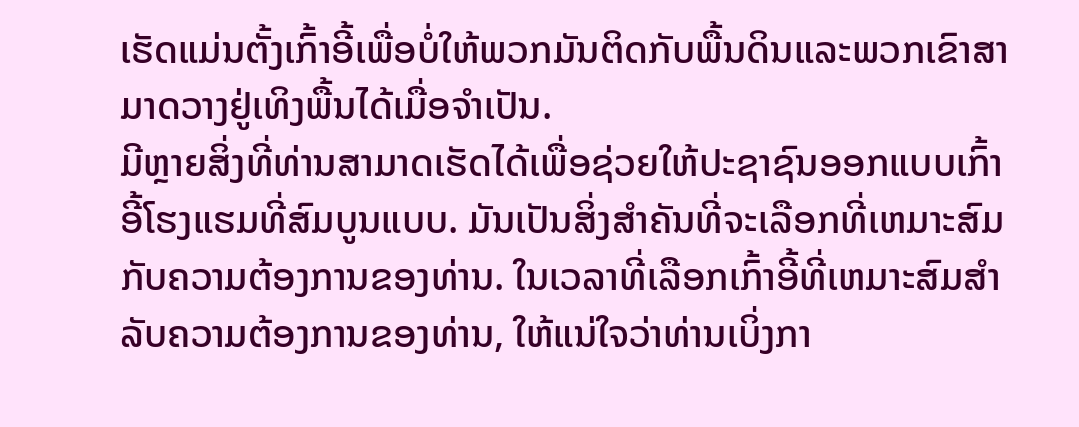ເຮັດແມ່ນຕັ້ງເກົ້າອີ້ເພື່ອບໍ່ໃຫ້ພວກມັນຕິດກັບພື້ນດິນແລະພວກເຂົາສາມາດວາງຢູ່ເທິງພື້ນໄດ້ເມື່ອຈໍາເປັນ.
ມີຫຼາຍສິ່ງທີ່ທ່ານສາມາດເຮັດໄດ້ເພື່ອຊ່ວຍໃຫ້ປະຊາຊົນອອກແບບເກົ້າອີ້ໂຮງແຮມທີ່ສົມບູນແບບ. ມັນເປັນສິ່ງສໍາຄັນທີ່ຈະເລືອກທີ່ເຫມາະສົມກັບຄວາມຕ້ອງການຂອງທ່ານ. ໃນເວລາທີ່ເລືອກເກົ້າອີ້ທີ່ເຫມາະສົມສໍາລັບຄວາມຕ້ອງການຂອງທ່ານ, ໃຫ້ແນ່ໃຈວ່າທ່ານເບິ່ງກາ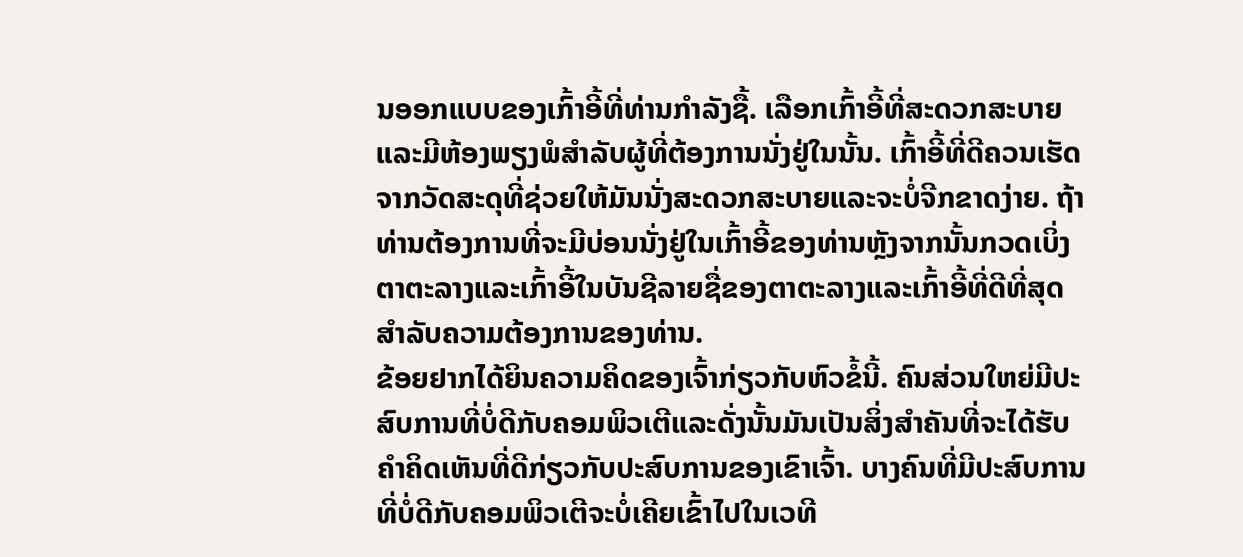ນອອກແບບຂອງເກົ້າອີ້ທີ່ທ່ານກໍາລັງຊື້. ເລືອກເກົ້າອີ້ທີ່ສະດວກສະບາຍແລະມີຫ້ອງພຽງພໍສໍາລັບຜູ້ທີ່ຕ້ອງການນັ່ງຢູ່ໃນນັ້ນ. ເກົ້າອີ້ທີ່ດີຄວນເຮັດຈາກວັດສະດຸທີ່ຊ່ວຍໃຫ້ມັນນັ່ງສະດວກສະບາຍແລະຈະບໍ່ຈີກຂາດງ່າຍ. ຖ້າທ່ານຕ້ອງການທີ່ຈະມີບ່ອນນັ່ງຢູ່ໃນເກົ້າອີ້ຂອງທ່ານຫຼັງຈາກນັ້ນກວດເບິ່ງຕາຕະລາງແລະເກົ້າອີ້ໃນບັນຊີລາຍຊື່ຂອງຕາຕະລາງແລະເກົ້າອີ້ທີ່ດີທີ່ສຸດສໍາລັບຄວາມຕ້ອງການຂອງທ່ານ.
ຂ້ອຍຢາກໄດ້ຍິນຄວາມຄິດຂອງເຈົ້າກ່ຽວກັບຫົວຂໍ້ນີ້. ຄົນສ່ວນໃຫຍ່ມີປະສົບການທີ່ບໍ່ດີກັບຄອມພິວເຕີແລະດັ່ງນັ້ນມັນເປັນສິ່ງສໍາຄັນທີ່ຈະໄດ້ຮັບຄໍາຄິດເຫັນທີ່ດີກ່ຽວກັບປະສົບການຂອງເຂົາເຈົ້າ. ບາງຄົນທີ່ມີປະສົບການທີ່ບໍ່ດີກັບຄອມພິວເຕີຈະບໍ່ເຄີຍເຂົ້າໄປໃນເວທີ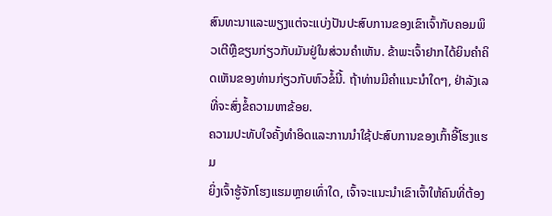ສົນທະນາແລະພຽງແຕ່ຈະແບ່ງປັນປະສົບການຂອງເຂົາເຈົ້າກັບຄອມພິວເຕີຫຼືຂຽນກ່ຽວກັບມັນຢູ່ໃນສ່ວນຄໍາເຫັນ. ຂ້າພະເຈົ້າຢາກໄດ້ຍິນຄໍາຄິດເຫັນຂອງທ່ານກ່ຽວກັບຫົວຂໍ້ນີ້. ຖ້າທ່ານມີຄໍາແນະນໍາໃດໆ, ຢ່າລັງເລທີ່ຈະສົ່ງຂໍ້ຄວາມຫາຂ້ອຍ.
ຄວາມປະທັບໃຈຄັ້ງທໍາອິດແລະການນໍາໃຊ້ປະສົບການຂອງເກົ້າອີ້ໂຮງແຮມ
ຍິ່ງເຈົ້າຮູ້ຈັກໂຮງແຮມຫຼາຍເທົ່າໃດ, ເຈົ້າຈະແນະນຳເຂົາເຈົ້າໃຫ້ຄົນທີ່ຕ້ອງ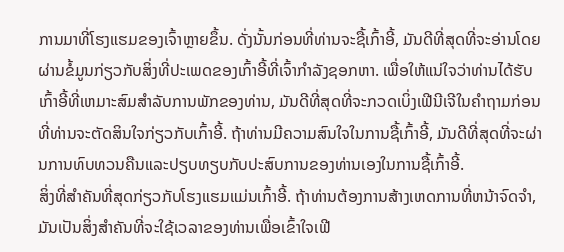ການມາທີ່ໂຮງແຮມຂອງເຈົ້າຫຼາຍຂຶ້ນ. ດັ່ງນັ້ນກ່ອນທີ່ທ່ານຈະຊື້ເກົ້າອີ້, ມັນດີທີ່ສຸດທີ່ຈະອ່ານໂດຍຜ່ານຂໍ້ມູນກ່ຽວກັບສິ່ງທີ່ປະເພດຂອງເກົ້າອີ້ທີ່ເຈົ້າກໍາລັງຊອກຫາ. ເພື່ອໃຫ້ແນ່ໃຈວ່າທ່ານໄດ້ຮັບເກົ້າອີ້ທີ່ເຫມາະສົມສໍາລັບການພັກຂອງທ່ານ, ມັນດີທີ່ສຸດທີ່ຈະກວດເບິ່ງເຟີນີເຈີໃນຄໍາຖາມກ່ອນທີ່ທ່ານຈະຕັດສິນໃຈກ່ຽວກັບເກົ້າອີ້. ຖ້າທ່ານມີຄວາມສົນໃຈໃນການຊື້ເກົ້າອີ້, ມັນດີທີ່ສຸດທີ່ຈະຜ່ານການທົບທວນຄືນແລະປຽບທຽບກັບປະສົບການຂອງທ່ານເອງໃນການຊື້ເກົ້າອີ້.
ສິ່ງທີ່ສໍາຄັນທີ່ສຸດກ່ຽວກັບໂຮງແຮມແມ່ນເກົ້າອີ້. ຖ້າທ່ານຕ້ອງການສ້າງເຫດການທີ່ຫນ້າຈົດຈໍາ, ມັນເປັນສິ່ງສໍາຄັນທີ່ຈະໃຊ້ເວລາຂອງທ່ານເພື່ອເຂົ້າໃຈເຟີ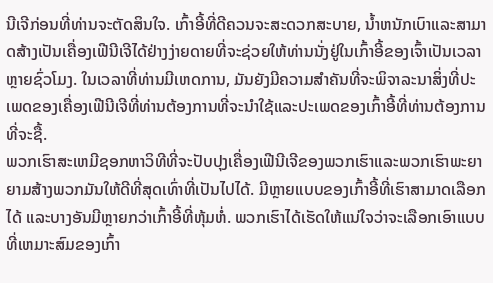ນີເຈີກ່ອນທີ່ທ່ານຈະຕັດສິນໃຈ. ເກົ້າອີ້ທີ່ດີຄວນຈະສະດວກສະບາຍ, ນ້ຳຫນັກເບົາແລະສາມາດສ້າງເປັນເຄື່ອງເຟີນີເຈີໄດ້ຢ່າງງ່າຍດາຍທີ່ຈະຊ່ວຍໃຫ້ທ່ານນັ່ງຢູ່ໃນເກົ້າອີ້ຂອງເຈົ້າເປັນເວລາຫຼາຍຊົ່ວໂມງ. ໃນເວລາທີ່ທ່ານມີເຫດການ, ມັນຍັງມີຄວາມສໍາຄັນທີ່ຈະພິຈາລະນາສິ່ງທີ່ປະເພດຂອງເຄື່ອງເຟີນີເຈີທີ່ທ່ານຕ້ອງການທີ່ຈະນໍາໃຊ້ແລະປະເພດຂອງເກົ້າອີ້ທີ່ທ່ານຕ້ອງການທີ່ຈະຊື້.
ພວກເຮົາສະເຫມີຊອກຫາວິທີທີ່ຈະປັບປຸງເຄື່ອງເຟີນີເຈີຂອງພວກເຮົາແລະພວກເຮົາພະຍາຍາມສ້າງພວກມັນໃຫ້ດີທີ່ສຸດເທົ່າທີ່ເປັນໄປໄດ້. ມີຫຼາຍແບບຂອງເກົ້າອີ້ທີ່ເຮົາສາມາດເລືອກໄດ້ ແລະບາງອັນມີຫຼາຍກວ່າເກົ້າອີ້ທີ່ຫຸ້ມຫໍ່. ພວກເຮົາໄດ້ເຮັດໃຫ້ແນ່ໃຈວ່າຈະເລືອກເອົາແບບທີ່ເຫມາະສົມຂອງເກົ້າ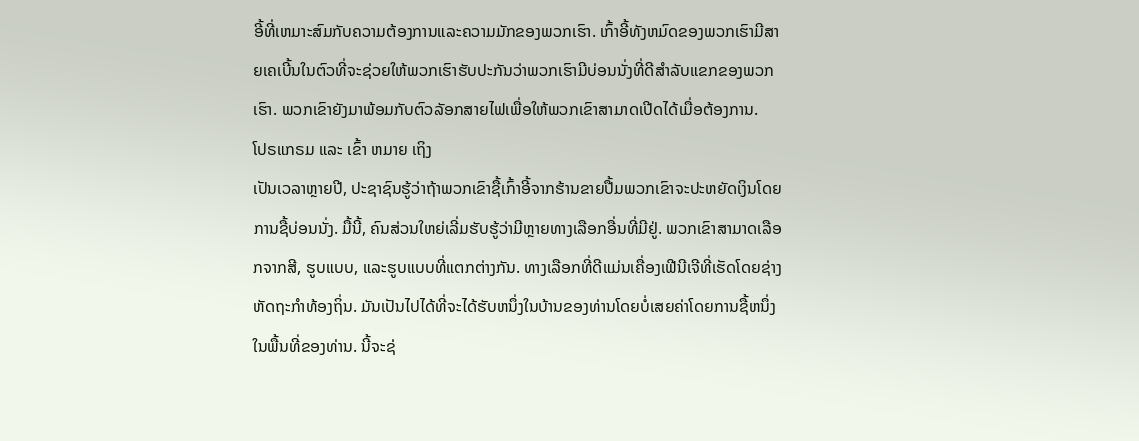ອີ້ທີ່ເຫມາະສົມກັບຄວາມຕ້ອງການແລະຄວາມມັກຂອງພວກເຮົາ. ເກົ້າອີ້ທັງຫມົດຂອງພວກເຮົາມີສາຍເຄເບີ້ນໃນຕົວທີ່ຈະຊ່ວຍໃຫ້ພວກເຮົາຮັບປະກັນວ່າພວກເຮົາມີບ່ອນນັ່ງທີ່ດີສໍາລັບແຂກຂອງພວກເຮົາ. ພວກເຂົາຍັງມາພ້ອມກັບຕົວລັອກສາຍໄຟເພື່ອໃຫ້ພວກເຂົາສາມາດເປີດໄດ້ເມື່ອຕ້ອງການ.
ໂປຣແກຣມ ແລະ ເຂົ້າ ຫມາຍ ເຖິງ
ເປັນເວລາຫຼາຍປີ, ປະຊາຊົນຮູ້ວ່າຖ້າພວກເຂົາຊື້ເກົ້າອີ້ຈາກຮ້ານຂາຍປື້ມພວກເຂົາຈະປະຫຍັດເງິນໂດຍການຊື້ບ່ອນນັ່ງ. ມື້ນີ້, ຄົນສ່ວນໃຫຍ່ເລີ່ມຮັບຮູ້ວ່າມີຫຼາຍທາງເລືອກອື່ນທີ່ມີຢູ່. ພວກເຂົາສາມາດເລືອກຈາກສີ, ຮູບແບບ, ແລະຮູບແບບທີ່ແຕກຕ່າງກັນ. ທາງເລືອກທີ່ດີແມ່ນເຄື່ອງເຟີນີເຈີທີ່ເຮັດໂດຍຊ່າງຫັດຖະກໍາທ້ອງຖິ່ນ. ມັນເປັນໄປໄດ້ທີ່ຈະໄດ້ຮັບຫນຶ່ງໃນບ້ານຂອງທ່ານໂດຍບໍ່ເສຍຄ່າໂດຍການຊື້ຫນຶ່ງໃນພື້ນທີ່ຂອງທ່ານ. ນີ້ຈະຊ່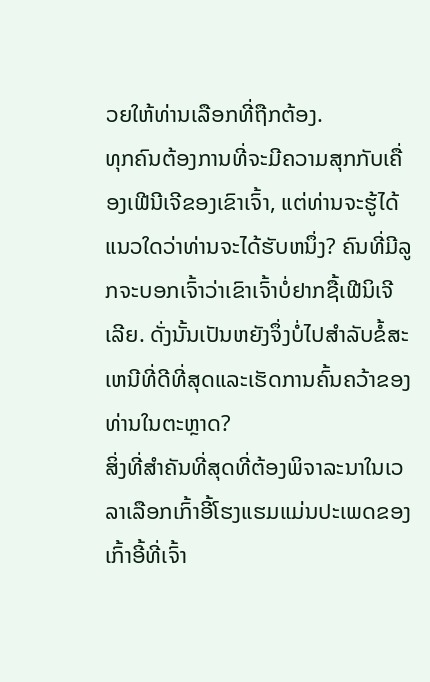ວຍໃຫ້ທ່ານເລືອກທີ່ຖືກຕ້ອງ.
ທຸກຄົນຕ້ອງການທີ່ຈະມີຄວາມສຸກກັບເຄື່ອງເຟີນີເຈີຂອງເຂົາເຈົ້າ, ແຕ່ທ່ານຈະຮູ້ໄດ້ແນວໃດວ່າທ່ານຈະໄດ້ຮັບຫນຶ່ງ? ຄົນທີ່ມີລູກຈະບອກເຈົ້າວ່າເຂົາເຈົ້າບໍ່ຢາກຊື້ເຟີນິເຈີເລີຍ. ດັ່ງນັ້ນເປັນຫຍັງຈຶ່ງບໍ່ໄປສໍາລັບຂໍ້ສະເຫນີທີ່ດີທີ່ສຸດແລະເຮັດການຄົ້ນຄວ້າຂອງທ່ານໃນຕະຫຼາດ?
ສິ່ງທີ່ສໍາຄັນທີ່ສຸດທີ່ຕ້ອງພິຈາລະນາໃນເວລາເລືອກເກົ້າອີ້ໂຮງແຮມແມ່ນປະເພດຂອງເກົ້າອີ້ທີ່ເຈົ້າ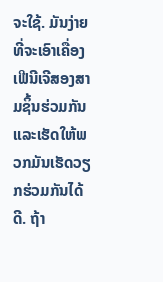ຈະໃຊ້. ມັນງ່າຍທີ່ຈະເອົາເຄື່ອງເຟີນີເຈີສອງສາມຊິ້ນຮ່ວມກັນແລະເຮັດໃຫ້ພວກມັນເຮັດວຽກຮ່ວມກັນໄດ້ດີ. ຖ້າ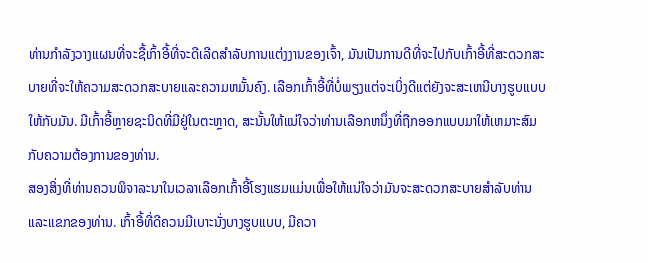ທ່ານກໍາລັງວາງແຜນທີ່ຈະຊື້ເກົ້າອີ້ທີ່ຈະດີເລີດສໍາລັບການແຕ່ງງານຂອງເຈົ້າ, ມັນເປັນການດີທີ່ຈະໄປກັບເກົ້າອີ້ທີ່ສະດວກສະບາຍທີ່ຈະໃຫ້ຄວາມສະດວກສະບາຍແລະຄວາມຫມັ້ນຄົງ. ເລືອກເກົ້າອີ້ທີ່ບໍ່ພຽງແຕ່ຈະເບິ່ງດີແຕ່ຍັງຈະສະເຫນີບາງຮູບແບບໃຫ້ກັບມັນ. ມີເກົ້າອີ້ຫຼາຍຊະນິດທີ່ມີຢູ່ໃນຕະຫຼາດ, ສະນັ້ນໃຫ້ແນ່ໃຈວ່າທ່ານເລືອກຫນຶ່ງທີ່ຖືກອອກແບບມາໃຫ້ເຫມາະສົມກັບຄວາມຕ້ອງການຂອງທ່ານ.
ສອງສິ່ງທີ່ທ່ານຄວນພິຈາລະນາໃນເວລາເລືອກເກົ້າອີ້ໂຮງແຮມແມ່ນເພື່ອໃຫ້ແນ່ໃຈວ່າມັນຈະສະດວກສະບາຍສໍາລັບທ່ານແລະແຂກຂອງທ່ານ. ເກົ້າອີ້ທີ່ດີຄວນມີເບາະນັ່ງບາງຮູບແບບ, ມີຄວາ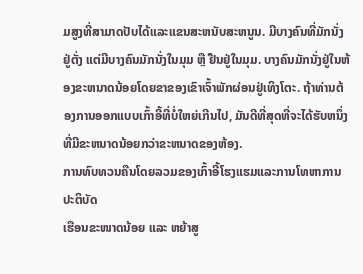ມສູງທີ່ສາມາດປັບໄດ້ແລະແຂນສະຫນັບສະຫນູນ. ມີບາງຄົນທີ່ມັກນັ່ງຢູ່ຕັ່ງ ແຕ່ມີບາງຄົນມັກນັ່ງໃນມຸມ ຫຼື ຢືນຢູ່ໃນມຸມ. ບາງຄົນມັກນັ່ງຢູ່ໃນຫ້ອງຂະຫນາດນ້ອຍໂດຍຂາຂອງເຂົາເຈົ້າພັກຜ່ອນຢູ່ເທິງໂຕະ. ຖ້າທ່ານຕ້ອງການອອກແບບເກົ້າອີ້ທີ່ບໍ່ໃຫຍ່ເກີນໄປ, ມັນດີທີ່ສຸດທີ່ຈະໄດ້ຮັບຫນຶ່ງທີ່ມີຂະຫນາດນ້ອຍກວ່າຂະຫນາດຂອງຫ້ອງ.
ການທົບທວນຄືນໂດຍລວມຂອງເກົ້າອີ້ໂຮງແຮມແລະການໂທຫາການປະຕິບັດ
ເຮືອນຂະໜາດນ້ອຍ ແລະ ຫຍ້າສູ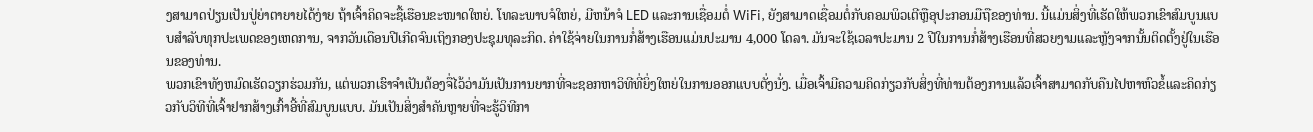ງສາມາດປ່ຽນເປັນປູ່ຍ່າຕາຍາຍໄດ້ງ່າຍ ຖ້າເຈົ້າຄິດຈະຊື້ເຮືອນຂະໜາດໃຫຍ່. ໂທລະພາບຈໍໃຫຍ່, ມີຫນ້າຈໍ LED ແລະການເຊື່ອມຕໍ່ WiFi, ຍັງສາມາດເຊື່ອມຕໍ່ກັບຄອມພິວເຕີຫຼືອຸປະກອນມືຖືຂອງທ່ານ. ນີ້ແມ່ນສິ່ງທີ່ເຮັດໃຫ້ພວກເຂົາສົມບູນແບບສໍາລັບທຸກປະເພດຂອງເຫດການ, ຈາກວັນເດືອນປີເກີດຈົນເຖິງກອງປະຊຸມທຸລະກິດ. ຄ່າໃຊ້ຈ່າຍໃນການກໍ່ສ້າງເຮືອນແມ່ນປະມານ 4,000 ໂດລາ. ມັນຈະໃຊ້ເວລາປະມານ 2 ປີໃນການກໍ່ສ້າງເຮືອນທີ່ສວຍງາມແລະຫຼັງຈາກນັ້ນຕິດຕັ້ງຢູ່ໃນເຮືອນຂອງທ່ານ.
ພວກເຂົາທັງຫມົດເຮັດວຽກຮ່ວມກັນ, ແຕ່ພວກເຮົາຈໍາເປັນຕ້ອງຈື່ໄວ້ວ່າມັນເປັນການຍາກທີ່ຈະຊອກຫາວິທີທີ່ຍິ່ງໃຫຍ່ໃນການອອກແບບຕັ່ງນັ່ງ. ເມື່ອເຈົ້າມີຄວາມຄິດກ່ຽວກັບສິ່ງທີ່ທ່ານຕ້ອງການແລ້ວເຈົ້າສາມາດກັບຄືນໄປຫາຫົວຂໍ້ແລະຄິດກ່ຽວກັບວິທີທີ່ເຈົ້າຢາກສ້າງເກົ້າອີ້ທີ່ສົມບູນແບບ. ມັນເປັນສິ່ງສໍາຄັນຫຼາຍທີ່ຈະຮູ້ວິທີກາ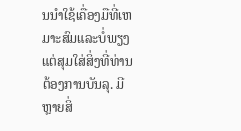ນນໍາໃຊ້ເຄື່ອງມືທີ່ເຫມາະສົມແລະບໍ່ພຽງແຕ່ສຸມໃສ່ສິ່ງທີ່ທ່ານຕ້ອງການບັນລຸ. ມີຫຼາຍສິ່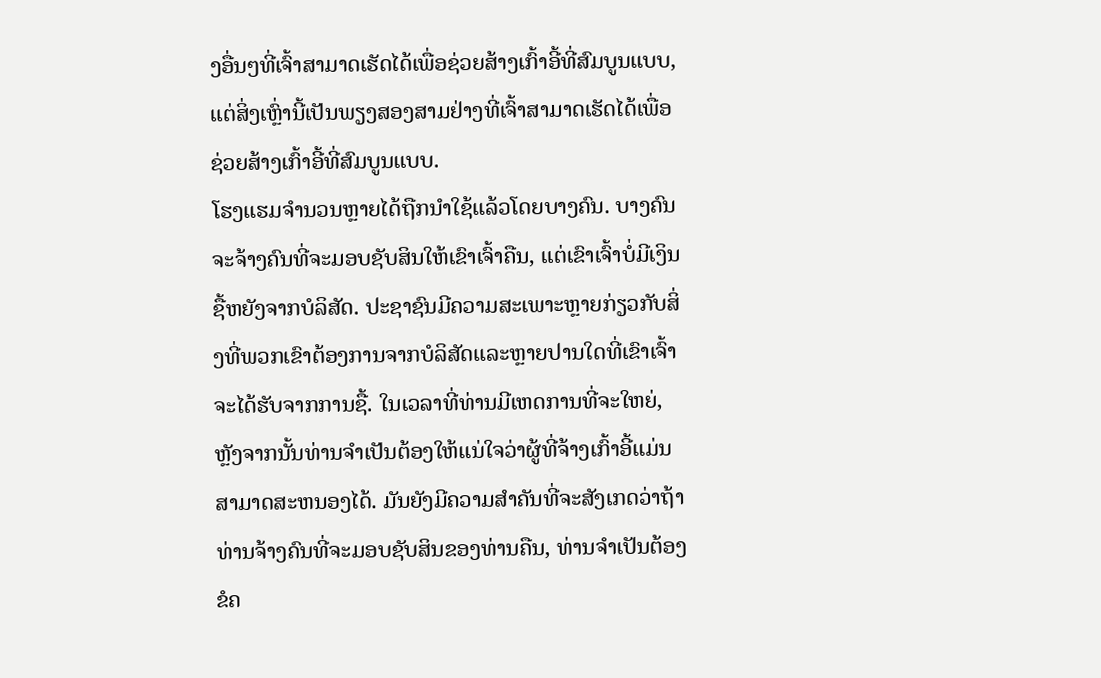ງອື່ນໆທີ່ເຈົ້າສາມາດເຮັດໄດ້ເພື່ອຊ່ວຍສ້າງເກົ້າອີ້ທີ່ສົມບູນແບບ, ແຕ່ສິ່ງເຫຼົ່ານີ້ເປັນພຽງສອງສາມຢ່າງທີ່ເຈົ້າສາມາດເຮັດໄດ້ເພື່ອຊ່ວຍສ້າງເກົ້າອີ້ທີ່ສົມບູນແບບ.
ໂຮງແຮມຈໍານວນຫຼາຍໄດ້ຖືກນໍາໃຊ້ແລ້ວໂດຍບາງຄົນ. ບາງຄົນຈະຈ້າງຄົນທີ່ຈະມອບຊັບສິນໃຫ້ເຂົາເຈົ້າຄືນ, ແຕ່ເຂົາເຈົ້າບໍ່ມີເງິນຊື້ຫຍັງຈາກບໍລິສັດ. ປະຊາຊົນມີຄວາມສະເພາະຫຼາຍກ່ຽວກັບສິ່ງທີ່ພວກເຂົາຕ້ອງການຈາກບໍລິສັດແລະຫຼາຍປານໃດທີ່ເຂົາເຈົ້າຈະໄດ້ຮັບຈາກການຊື້. ໃນເວລາທີ່ທ່ານມີເຫດການທີ່ຈະໃຫຍ່, ຫຼັງຈາກນັ້ນທ່ານຈໍາເປັນຕ້ອງໃຫ້ແນ່ໃຈວ່າຜູ້ທີ່ຈ້າງເກົ້າອີ້ແມ່ນສາມາດສະຫນອງໄດ້. ມັນຍັງມີຄວາມສໍາຄັນທີ່ຈະສັງເກດວ່າຖ້າທ່ານຈ້າງຄົນທີ່ຈະມອບຊັບສິນຂອງທ່ານຄືນ, ທ່ານຈໍາເປັນຕ້ອງຂໍຄ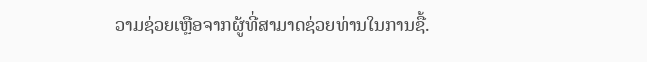ວາມຊ່ວຍເຫຼືອຈາກຜູ້ທີ່ສາມາດຊ່ວຍທ່ານໃນການຊື້.